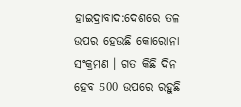ହାଇଦ୍ରାବାଦ:ଦେଶରେ ତଳ ଉପର ହେଉଛି କୋରୋନା ସଂକ୍ରମଣ । ଗତ କିଛି ଦିନ ହେବ 500 ଉପରେ ରହୁଛି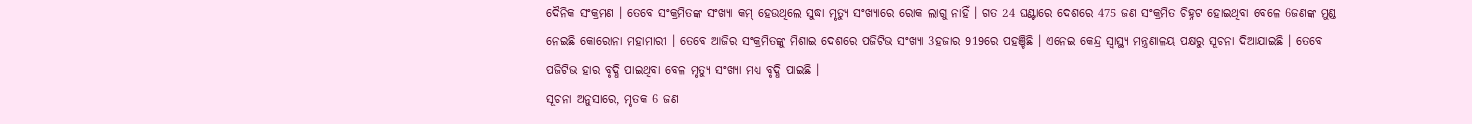ଦୈନିକ ସଂକ୍ରମଣ । ତେବେ ସଂକ୍ରମିତଙ୍କ ସଂଖ୍ୟା କମ୍ ହେଉଥିଲେ ସୁଦ୍ଧା ମୃତ୍ୟୁ ସଂଖ୍ୟାରେ ରୋକ ଲାଗୁ ନାହିଁ । ଗତ 24 ଘଣ୍ଟାରେ ଦେଶରେ 475 ଜଣ ସଂକ୍ରମିତ ଚିହ୍ନଟ ହୋଇଥିବା ବେଳେ 6ଜଣଙ୍କ ମୁଣ୍ଡ ନେଇଛି କୋରୋନା ମହାମାରୀ । ତେବେ ଆଜିର ସଂକ୍ରମିତଙ୍କୁ ମିଶାଇ ଦେଶରେ ପଜିଟିଭ ସଂଖ୍ୟା 3ହଜାର 919ରେ ପହଞ୍ଚିଛି । ଏନେଇ କେନ୍ଦ୍ର ସ୍ବାସ୍ଥ୍ୟ ମନ୍ତ୍ରଣାଳୟ ପକ୍ଷରୁ ସୂଚନା ଦିଆଯାଇଛି । ତେବେ ପଜିଟିଭ ହାର ବୃଦ୍ଧି ପାଇଥିବା ବେଳ ମୃତ୍ୟୁ ସଂଖ୍ୟା ମଧ୍ୟ ବୃଦ୍ଧି ପାଇଛି ।
ସୂଚନା ଅନୁସାରେ, ମୃତକ 6 ଜଣ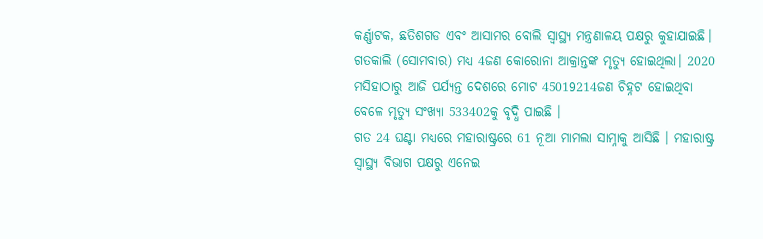କର୍ଣ୍ଣାଟକ, ଛତିଶଗଡ ଏବଂ ଆସାମର ବୋଲି ସ୍ବାସ୍ଥ୍ୟ ମନ୍ତ୍ରଣାଳୟ ପକ୍ଷରୁ କୁହାଯାଇଛି। ଗତକାଲି (ସୋମବାର) ମଧ୍ୟ 4ଜଣ କୋରୋନା ଆକ୍ରାନ୍ତଙ୍କ ମୃତ୍ୟୁ ହୋଇଥିଲା। 2020 ମସିହାଠାରୁ ଆଜି ପର୍ଯ୍ୟନ୍ତ ଦେଶରେ ମୋଟ 45019214ଜଣ ଚିହ୍ନଟ ହୋଇଥିବା ବେଳେ ମୃତ୍ୟୁ ସଂଖ୍ୟା 533402କୁ ବୃଦ୍ଧି ପାଇଛି ।
ଗତ 24 ଘଣ୍ଟା ମଧ୍ୟରେ ମହାରାଷ୍ଟ୍ରରେ 61 ନୂଆ ମାମଲା ସାମ୍ନାକୁ ଆସିଛି । ମହାରାଷ୍ଟ୍ର ସ୍ୱାସ୍ଥ୍ୟ ବିଭାଗ ପକ୍ଷରୁ ଏନେଇ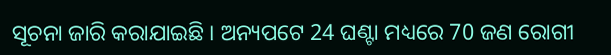ସୂଚନା ଜାରି କରାଯାଇଛି । ଅନ୍ୟପଟେ 24 ଘଣ୍ଟା ମଧ୍ୟରେ 70 ଜଣ ରୋଗୀ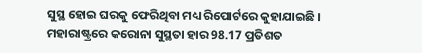ସୁସ୍ଥ ହୋଇ ଘରକୁ ଫେରିଥିବା ମଧ୍ୟ ରିପୋର୍ଟରେ କୁହାଯାଇଛି । ମହାରାଷ୍ଟ୍ରରେ କରୋନା ସୁସ୍ଥତା ହାର 98.17 ପ୍ରତିଶତ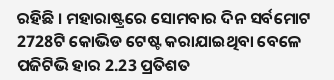ରହିଛି । ମହାରାଷ୍ଟ୍ରରେ ସୋମବାର ଦିନ ସର୍ବମୋଟ 2728ଟି କୋଭିଡ ଟେଷ୍ଟ କରାଯାଇଥିବା ବେଳେ ପଜିଟିଭି ହାର 2.23 ପ୍ରତିଶତ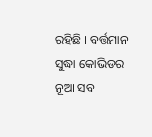ରହିଛି । ବର୍ତ୍ତମାନ ସୁଦ୍ଧା କୋଭିଡର ନୂଆ ସବ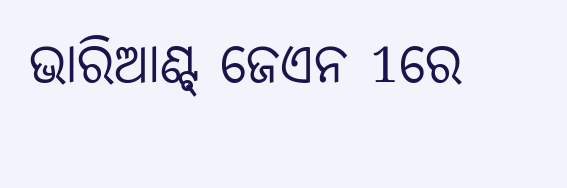ଭାରିଆଣ୍ଟ୍ ଜେଏନ 1ରେ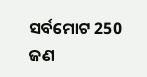ସର୍ବମୋଟ 250 ଜଣ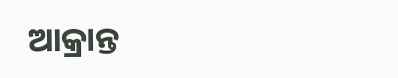ଆକ୍ରାନ୍ତ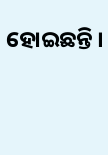ହୋଇଛନ୍ତି ।